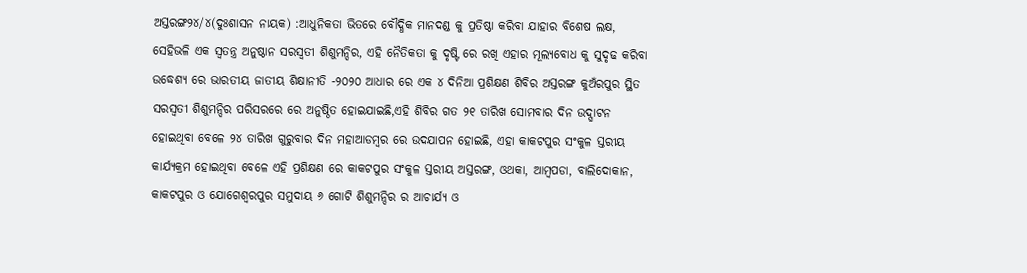ଅସ୍ତରଙ୍ଗ୨୪/୪(ଦୁଃଶାସନ ନାୟକ) :ଆଧୁନିକତା ଭିତରେ ବୌଦ୍ଧିକ ମାନଦଣ୍ଡ କୁ ପ୍ରତିଷ୍ଠା କରିବା ଯାହାର ବିଶେଷ ଲକ୍ଷ, ସେହିଭଳି ଏକ ସ୍ୱତନ୍ତ୍ର ଅନୁଷ୍ଠାନ ସରସ୍ବତୀ ଶିଶୁମନ୍ଦିର, ଏହି ନୈତିକତା କୁ ଦୃଷ୍ଟି ରେ ରଖି ଏହାର ମୂଲ୍ୟବୋଧ କୁ ସୁଦୃଢ କରିବା ଉଦ୍ଧେଶ୍ୟ ରେ ଭାରତୀୟ ଜାତୀୟ ଶିକ୍ଷାନୀତି -୨୦୨୦ ଆଧାର ରେ ଏକ ୪ ଦିନିଆ ପ୍ରଶିକ୍ଷଣ ଶିବିର ଅସ୍ତରଙ୍ଗ କୁଅଁରପୁର ସ୍ଥିତ ସରସ୍ବତୀ ଶିଶୁମନ୍ଦିର ପରିସରରେ ରେ ଅନୁଷ୍ଠିତ ହୋଇଯାଇଛି,ଏହି ଶିବିର ଗତ ୨୧ ତାରିଖ ସୋମବାର ଦିନ ଉଦ୍ଘାଟନ ହୋଇଥିବା ବେଳେ ୨୪ ତାରିଖ ଗୁରୁବାର ଦିନ ମହାଆଡମ୍ବର ରେ ଉଦଯାପନ ହୋଇଛି, ଏହା କାକଟପୁର ସଂକୁଳ ସ୍ତରୀୟ କାର୍ଯ୍ୟକ୍ରମ ହୋଇଥିବା ବେଳେ ଏହି ପ୍ରଶିକ୍ଷଣ ରେ କାକଟପୁର ସଂକୁଳ ସ୍ତରୀୟ ଅସ୍ତରଙ୍ଗ, ଓଥକା, ଆମ୍ବପଡା, ବାଲିଦୋକାନ, କାକଟପୁର ଓ ଯୋଗେଶ୍ୱରପୁର ସମୁଦାୟ ୬ ଗୋଟି ଶିଶୁମନ୍ଦିର ର ଆଚାର୍ଯ୍ୟ ଓ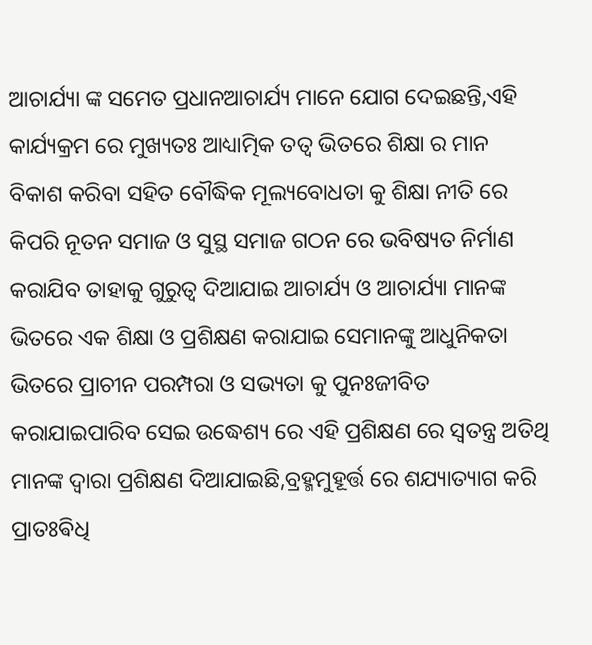ଆଚାର୍ଯ୍ୟା ଙ୍କ ସମେତ ପ୍ରଧାନଆଚାର୍ଯ୍ୟ ମାନେ ଯୋଗ ଦେଇଛନ୍ତି,ଏହି କାର୍ଯ୍ୟକ୍ରମ ରେ ମୁଖ୍ୟତଃ ଆଧ୍ୟାତ୍ମିକ ତତ୍ୱ ଭିତରେ ଶିକ୍ଷା ର ମାନ ବିକାଶ କରିବା ସହିତ ବୌଦ୍ଧିକ ମୂଲ୍ୟବୋଧତା କୁ ଶିକ୍ଷା ନୀତି ରେ କିପରି ନୂତନ ସମାଜ ଓ ସୁସ୍ଥ ସମାଜ ଗଠନ ରେ ଭବିଷ୍ୟତ ନିର୍ମାଣ କରାଯିବ ତାହାକୁ ଗୁରୁତ୍ୱ ଦିଆଯାଇ ଆଚାର୍ଯ୍ୟ ଓ ଆଚାର୍ଯ୍ୟା ମାନଙ୍କ ଭିତରେ ଏକ ଶିକ୍ଷା ଓ ପ୍ରଶିକ୍ଷଣ କରାଯାଇ ସେମାନଙ୍କୁ ଆଧୁନିକତା ଭିତରେ ପ୍ରାଚୀନ ପରମ୍ପରା ଓ ସଭ୍ୟତା କୁ ପୁନଃଜୀବିତ କରାଯାଇପାରିବ ସେଇ ଉଦ୍ଧେଶ୍ୟ ରେ ଏହି ପ୍ରଶିକ୍ଷଣ ରେ ସ୍ୱତନ୍ତ୍ର ଅତିଥି ମାନଙ୍କ ଦ୍ୱାରା ପ୍ରଶିକ୍ଷଣ ଦିଆଯାଇଛି,ବ୍ରହ୍ମମୁହୂର୍ତ୍ତ ରେ ଶଯ୍ୟାତ୍ୟାଗ କରି ପ୍ରାତଃଵିଧି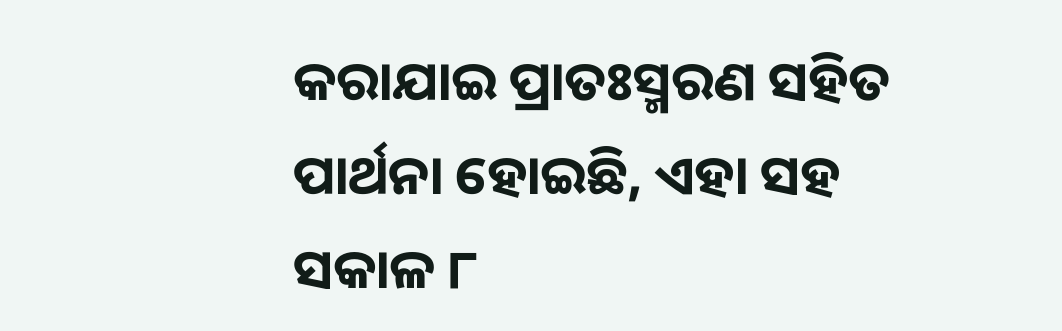କରାଯାଇ ପ୍ରାତଃସ୍ମରଣ ସହିତ ପାର୍ଥନା ହୋଇଛି, ଏହା ସହ ସକାଳ ୮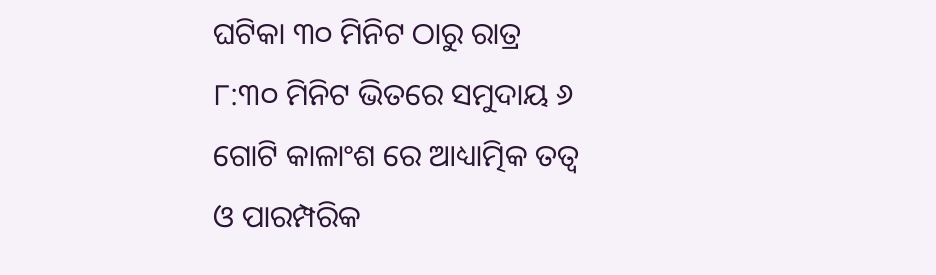ଘଟିକା ୩୦ ମିନିଟ ଠାରୁ ରାତ୍ର ୮:୩୦ ମିନିଟ ଭିତରେ ସମୁଦାୟ ୬ ଗୋଟି କାଳାଂଶ ରେ ଆଧ୍ୟାତ୍ମିକ ତତ୍ୱ ଓ ପାରମ୍ପରିକ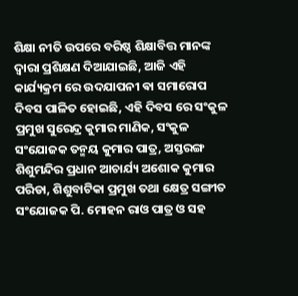ଶିକ୍ଷା ନୀତି ଉପରେ ବରିଷ୍ଠ ଶିକ୍ଷାବିତ୍ତ ମାନଙ୍କ ଦ୍ୱାରା ପ୍ରଶିକ୍ଷଣ ଦିଆଯାଇଛି, ଆଜି ଏହି କାର୍ଯ୍ୟକ୍ରମ ରେ ଉଦଯାପନୀ ଵା ସମାରୋପ ଦିବସ ପାଳିତ ହୋଇଛି, ଏହି ଦିବସ ରେ ସଂକୁଳ ପ୍ରମୁଖ ସୁରେନ୍ଦ୍ର କୁମାର ମାଣିକ, ସଂକୁଳ ସଂଯୋଜକ ତନ୍ମୟ କୁମାର ପାତ୍ର, ଅସ୍ତରଙ୍ଗ ଶିଶୁମନ୍ଦିର ପ୍ରଧାନ ଆଚାର୍ଯ୍ୟ ଅଶୋକ କୁମାର ପରିଡା, ଶିଶୁବାଟିକା ପ୍ରମୁଖ ତଥା କ୍ଷେତ୍ର ସଙ୍ଗୀତ ସଂଯୋଜକ ପି. ମୋହନ ରାଓ ପାତ୍ର ଓ ସହ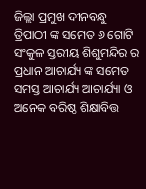ଜିଲ୍ଲା ପ୍ରମୁଖ ଦୀନବନ୍ଧୁ ତ୍ରିପାଠୀ ଙ୍କ ସମେତ ୬ ଗୋଟି ସଂକୁଳ ସ୍ତରୀୟ ଶିଶୁମନ୍ଦିର ର ପ୍ରଧାନ ଆଚାର୍ଯ୍ୟ ଙ୍କ ସମେତ ସମସ୍ତ ଆଚାର୍ଯ୍ୟ ଆଚାର୍ଯ୍ୟା ଓ ଅନେକ ବରିଷ୍ଠ ଶିକ୍ଷାବିତ୍ତ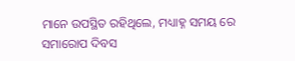ମାନେ ଉପସ୍ଥିତ ରହିଥିଲେ, ମଧ୍ୟାହ୍ନ ସମୟ ରେ ସମାରୋପ ଦିବସ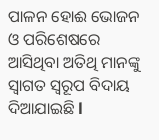ପାଳନ ହୋଈ ଭୋଜନ ଓ ପରିଶେଷରେ ଆସିଥିବା ଅତିଥି ମାନଙ୍କୁ ସ୍ୱାଗତ ସ୍ୱରୂପ ବିଦାୟ ଦିଆଯାଇଛି l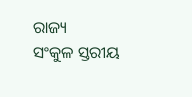ରାଜ୍ୟ
ସଂକୁଳ ସ୍ତରୀୟ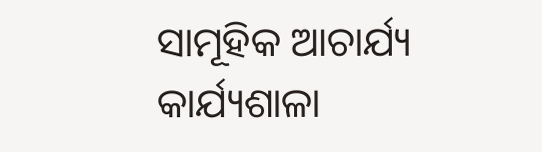ସାମୂହିକ ଆଚାର୍ଯ୍ୟ କାର୍ଯ୍ୟଶାଳା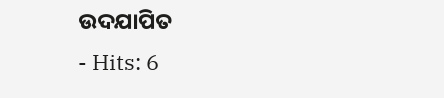ଉଦଯାପିତ
- Hits: 6